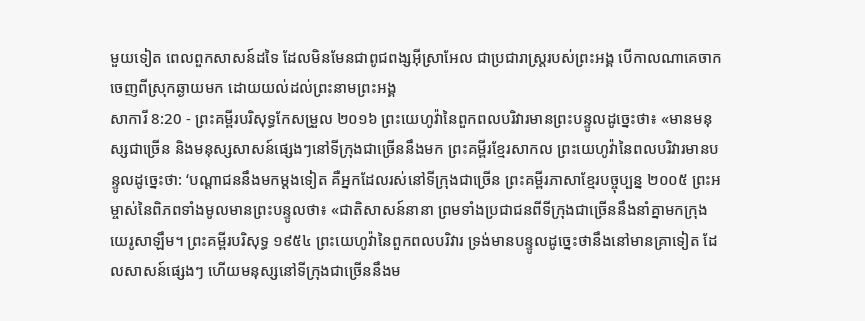មួយទៀត ពេលពួកសាសន៍ដទៃ ដែលមិនមែនជាពូជពង្សអ៊ីស្រាអែល ជាប្រជារាស្ត្ររបស់ព្រះអង្គ បើកាលណាគេចាកចេញពីស្រុកឆ្ងាយមក ដោយយល់ដល់ព្រះនាមព្រះអង្គ
សាការី 8:20 - ព្រះគម្ពីរបរិសុទ្ធកែសម្រួល ២០១៦ ព្រះយេហូវ៉ានៃពួកពលបរិវារមានព្រះបន្ទូលដូច្នេះថា៖ «មានមនុស្សជាច្រើន និងមនុស្សសាសន៍ផ្សេងៗនៅទីក្រុងជាច្រើននឹងមក ព្រះគម្ពីរខ្មែរសាកល ព្រះយេហូវ៉ានៃពលបរិវារមានបន្ទូលដូច្នេះថា: ‘បណ្ដាជននឹងមកម្ដងទៀត គឺអ្នកដែលរស់នៅទីក្រុងជាច្រើន ព្រះគម្ពីរភាសាខ្មែរបច្ចុប្បន្ន ២០០៥ ព្រះអម្ចាស់នៃពិភពទាំងមូលមានព្រះបន្ទូលថា៖ «ជាតិសាសន៍នានា ព្រមទាំងប្រជាជនពីទីក្រុងជាច្រើននឹងនាំគ្នាមកក្រុងយេរូសាឡឹម។ ព្រះគម្ពីរបរិសុទ្ធ ១៩៥៤ ព្រះយេហូវ៉ានៃពួកពលបរិវារ ទ្រង់មានបន្ទូលដូច្នេះថានឹងនៅមានគ្រាទៀត ដែលសាសន៍ផ្សេងៗ ហើយមនុស្សនៅទីក្រុងជាច្រើននឹងម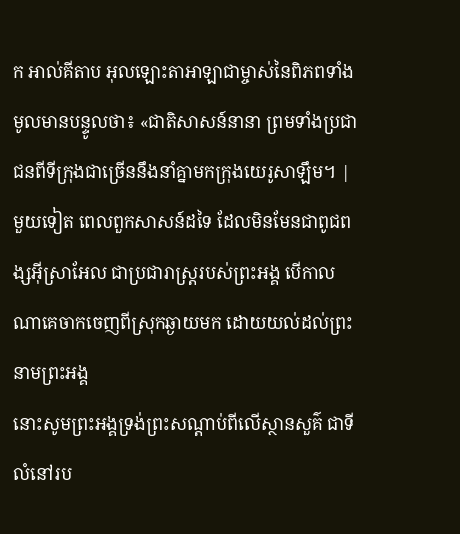ក អាល់គីតាប អុលឡោះតាអាឡាជាម្ចាស់នៃពិភពទាំងមូលមានបន្ទូលថា៖ «ជាតិសាសន៍នានា ព្រមទាំងប្រជាជនពីទីក្រុងជាច្រើននឹងនាំគ្នាមកក្រុងយេរូសាឡឹម។ |
មួយទៀត ពេលពួកសាសន៍ដទៃ ដែលមិនមែនជាពូជពង្សអ៊ីស្រាអែល ជាប្រជារាស្ត្ររបស់ព្រះអង្គ បើកាលណាគេចាកចេញពីស្រុកឆ្ងាយមក ដោយយល់ដល់ព្រះនាមព្រះអង្គ
នោះសូមព្រះអង្គទ្រង់ព្រះសណ្ដាប់ពីលើស្ថានសួគ៌ ជាទីលំនៅរប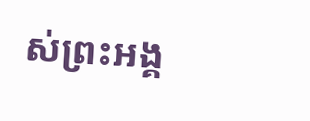ស់ព្រះអង្គ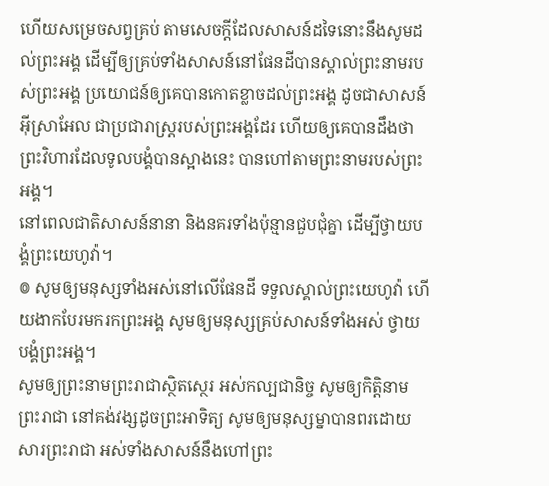ហើយសម្រេចសព្វគ្រប់ តាមសេចក្ដីដែលសាសន៍ដទៃនោះនឹងសូមដល់ព្រះអង្គ ដើម្បីឲ្យគ្រប់ទាំងសាសន៍នៅផែនដីបានស្គាល់ព្រះនាមរបស់ព្រះអង្គ ប្រយោជន៍ឲ្យគេបានកោតខ្លាចដល់ព្រះអង្គ ដូចជាសាសន៍អ៊ីស្រាអែល ជាប្រជារាស្ត្ររបស់ព្រះអង្គដែរ ហើយឲ្យគេបានដឹងថា ព្រះវិហារដែលទូលបង្គំបានស្អាងនេះ បានហៅតាមព្រះនាមរបស់ព្រះអង្គ។
នៅពេលជាតិសាសន៍នានា និងនគរទាំងប៉ុន្មានជួបជុំគ្នា ដើម្បីថ្វាយបង្គំព្រះយេហូវ៉ា។
៙ សូមឲ្យមនុស្សទាំងអស់នៅលើផែនដី ទទួលស្គាល់ព្រះយេហូវ៉ា ហើយងាកបែរមករកព្រះអង្គ សូមឲ្យមនុស្សគ្រប់សាសន៍ទាំងអស់ ថ្វាយបង្គំព្រះអង្គ។
សូមឲ្យព្រះនាមព្រះរាជាស្ថិតស្ថេរ អស់កល្បជានិច្ច សូមឲ្យកិត្តិនាមព្រះរាជា នៅគង់វង្សដូចព្រះអាទិត្យ សូមឲ្យមនុស្សម្នាបានពរដោយសារព្រះរាជា អស់ទាំងសាសន៍នឹងហៅព្រះ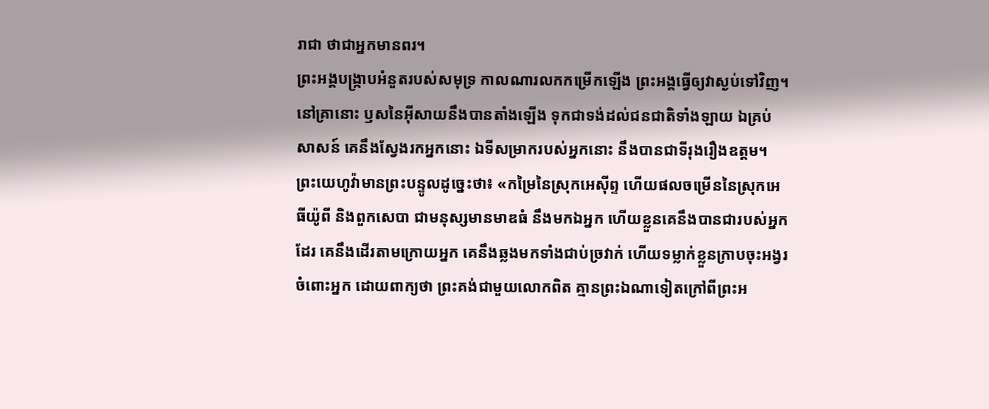រាជា ថាជាអ្នកមានពរ។
ព្រះអង្គបង្ក្រាបអំនួតរបស់សមុទ្រ កាលណារលកកម្រើកឡើង ព្រះអង្គធ្វើឲ្យវាស្ងប់ទៅវិញ។
នៅគ្រានោះ ឫសនៃអ៊ីសាយនឹងបានតាំងឡើង ទុកជាទង់ដល់ជនជាតិទាំងឡាយ ឯគ្រប់សាសន៍ គេនឹងស្វែងរកអ្នកនោះ ឯទីសម្រាករបស់អ្នកនោះ នឹងបានជាទីរុងរឿងឧត្តម។
ព្រះយេហូវ៉ាមានព្រះបន្ទូលដូច្នេះថា៖ «កម្រៃនៃស្រុកអេស៊ីព្ទ ហើយផលចម្រើននៃស្រុកអេធីយ៉ូពី និងពួកសេបា ជាមនុស្សមានមាឌធំ នឹងមកឯអ្នក ហើយខ្លួនគេនឹងបានជារបស់អ្នកដែរ គេនឹងដើរតាមក្រោយអ្នក គេនឹងឆ្លងមកទាំងជាប់ច្រវាក់ ហើយទម្លាក់ខ្លួនក្រាបចុះអង្វរចំពោះអ្នក ដោយពាក្យថា ព្រះគង់ជាមួយលោកពិត គ្មានព្រះឯណាទៀតក្រៅពីព្រះអ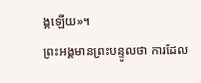ង្គឡើយ»។
ព្រះអង្គមានព្រះបន្ទូលថា ការដែល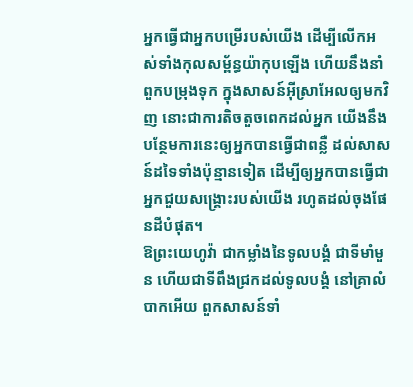អ្នកធ្វើជាអ្នកបម្រើរបស់យើង ដើម្បីលើកអស់ទាំងកុលសម្ព័ន្ធយ៉ាកុបឡើង ហើយនឹងនាំពួកបម្រុងទុក ក្នុងសាសន៍អ៊ីស្រាអែលឲ្យមកវិញ នោះជាការតិចតួចពេកដល់អ្នក យើងនឹងបន្ថែមការនេះឲ្យអ្នកបានធ្វើជាពន្លឺ ដល់សាសន៍ដទៃទាំងប៉ុន្មានទៀត ដើម្បីឲ្យអ្នកបានធ្វើជាអ្នកជួយសង្គ្រោះរបស់យើង រហូតដល់ចុងផែនដីបំផុត។
ឱព្រះយេហូវ៉ា ជាកម្លាំងនៃទូលបង្គំ ជាទីមាំមួន ហើយជាទីពឹងជ្រកដល់ទូលបង្គំ នៅគ្រាលំបាកអើយ ពួកសាសន៍ទាំ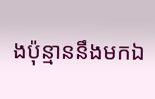ងប៉ុន្មាននឹងមកឯ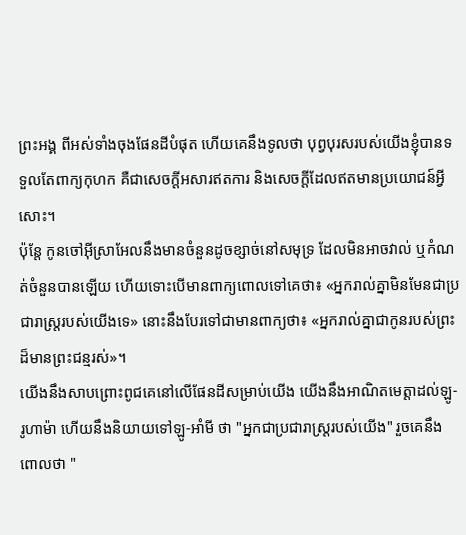ព្រះអង្គ ពីអស់ទាំងចុងផែនដីបំផុត ហើយគេនឹងទូលថា បុព្វបុរសរបស់យើងខ្ញុំបានទទួលតែពាក្យកុហក គឺជាសេចក្ដីអសារឥតការ និងសេចក្ដីដែលឥតមានប្រយោជន៍អ្វីសោះ។
ប៉ុន្តែ កូនចៅអ៊ីស្រាអែលនឹងមានចំនួនដូចខ្សាច់នៅសមុទ្រ ដែលមិនអាចវាល់ ឬកំណត់ចំនួនបានឡើយ ហើយទោះបើមានពាក្យពោលទៅគេថា៖ «អ្នករាល់គ្នាមិនមែនជាប្រជារាស្ត្ររបស់យើងទេ» នោះនឹងបែរទៅជាមានពាក្យថា៖ «អ្នករាល់គ្នាជាកូនរបស់ព្រះដ៏មានព្រះជន្មរស់»។
យើងនឹងសាបព្រោះពូជគេនៅលើផែនដីសម្រាប់យើង យើងនឹងអាណិតមេត្តាដល់ឡូ-រូហាម៉ា ហើយនឹងនិយាយទៅឡូ-អាំមី ថា "អ្នកជាប្រជារាស្ត្ររបស់យើង" រួចគេនឹងពោលថា "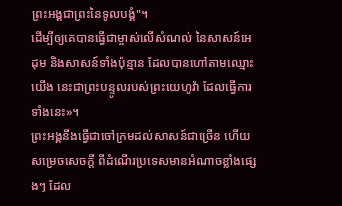ព្រះអង្គជាព្រះនៃទូលបង្គំ"។
ដើម្បីឲ្យគេបានធ្វើជាម្ចាស់លើសំណល់ នៃសាសន៍អេដុម និងសាសន៍ទាំងប៉ុន្មាន ដែលបានហៅតាមឈ្មោះយើង នេះជាព្រះបន្ទូលរបស់ព្រះយេហូវ៉ា ដែលធ្វើការទាំងនេះ»។
ព្រះអង្គនឹងធ្វើជាចៅក្រមដល់សាសន៍ជាច្រើន ហើយសម្រេចសេចក្ដី ពីដំណើរប្រទេសមានអំណាចខ្លាំងផ្សេងៗ ដែល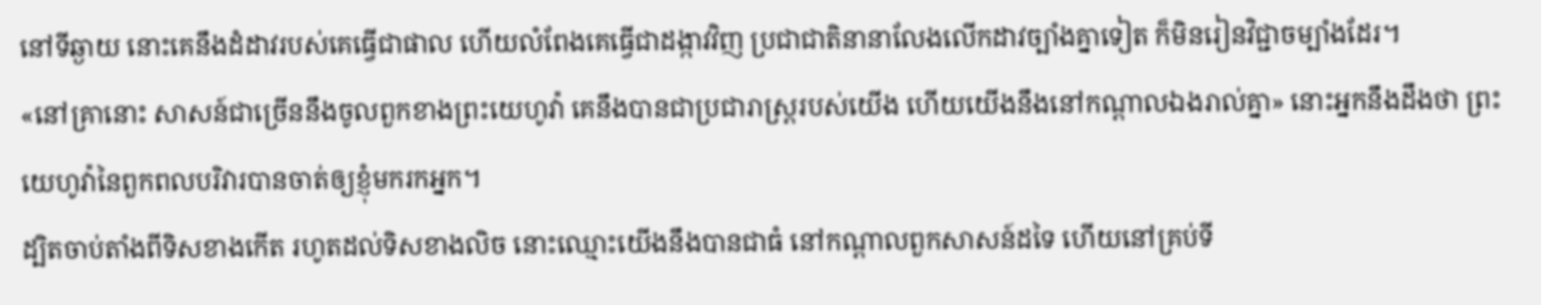នៅទីឆ្ងាយ នោះគេនឹងដំដាវរបស់គេធ្វើជាផាល ហើយលំពែងគេធ្វើជាដង្កាវវិញ ប្រជាជាតិនានាលែងលើកដាវច្បាំងគ្នាទៀត ក៏មិនរៀនវិជ្ជាចម្បាំងដែរ។
«នៅគ្រានោះ សាសន៍ជាច្រើននឹងចូលពួកខាងព្រះយេហូវ៉ា គេនឹងបានជាប្រជារាស្ត្ររបស់យើង ហើយយើងនឹងនៅកណ្ដាលឯងរាល់គ្នា» នោះអ្នកនឹងដឹងថា ព្រះយេហូវ៉ានៃពួកពលបរិវារបានចាត់ឲ្យខ្ញុំមករកអ្នក។
ដ្បិតចាប់តាំងពីទិសខាងកើត រហូតដល់ទិសខាងលិច នោះឈ្មោះយើងនឹងបានជាធំ នៅកណ្ដាលពួកសាសន៍ដទៃ ហើយនៅគ្រប់ទី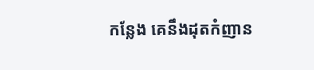កន្លែង គេនឹងដុតកំញាន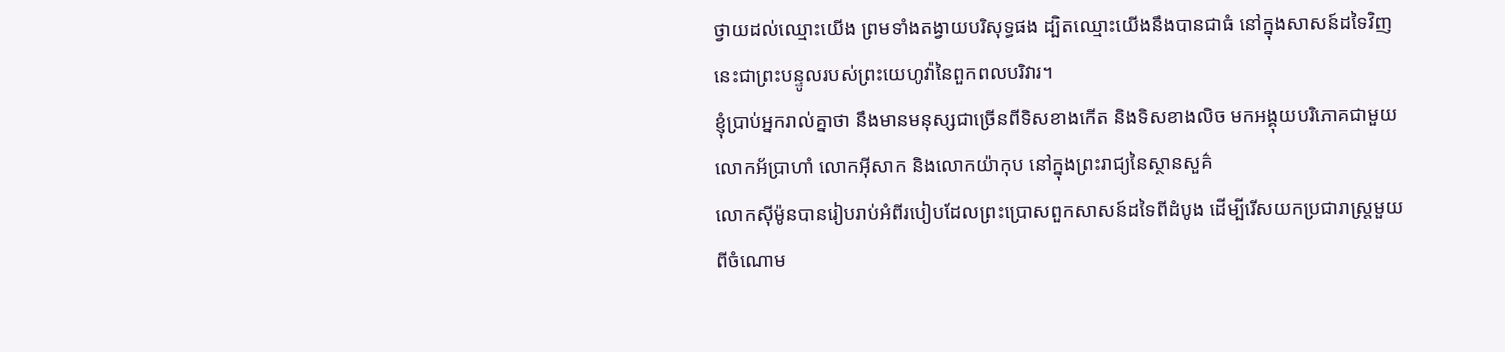ថ្វាយដល់ឈ្មោះយើង ព្រមទាំងតង្វាយបរិសុទ្ធផង ដ្បិតឈ្មោះយើងនឹងបានជាធំ នៅក្នុងសាសន៍ដទៃវិញ នេះជាព្រះបន្ទូលរបស់ព្រះយេហូវ៉ានៃពួកពលបរិវារ។
ខ្ញុំប្រាប់អ្នករាល់គ្នាថា នឹងមានមនុស្សជាច្រើនពីទិសខាងកើត និងទិសខាងលិច មកអង្គុយបរិភោគជាមួយលោកអ័ប្រាហាំ លោកអ៊ីសាក និងលោកយ៉ាកុប នៅក្នុងព្រះរាជ្យនៃស្ថានសួគ៌
លោកស៊ីម៉ូនបានរៀបរាប់អំពីរបៀបដែលព្រះប្រោសពួកសាសន៍ដទៃពីដំបូង ដើម្បីរើសយកប្រជារាស្ត្រមួយពីចំណោម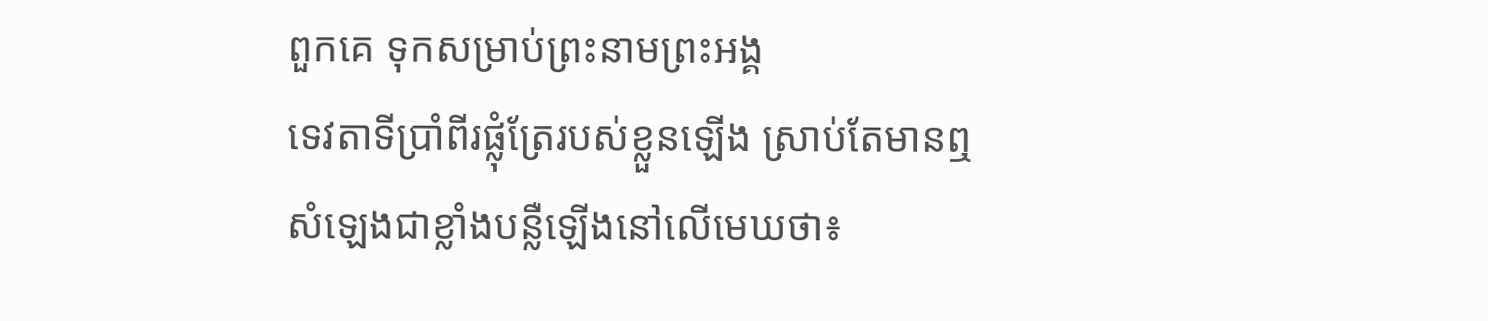ពួកគេ ទុកសម្រាប់ព្រះនាមព្រះអង្គ
ទេវតាទីប្រាំពីរផ្លុំត្រែរបស់ខ្លួនឡើង ស្រាប់តែមានឮសំឡេងជាខ្លាំងបន្លឺឡើងនៅលើមេឃថា៖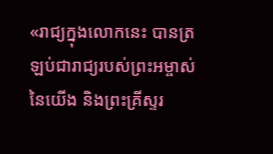«រាជ្យក្នុងលោកនេះ បានត្រឡប់ជារាជ្យរបស់ព្រះអម្ចាស់នៃយើង និងព្រះគ្រីស្ទរ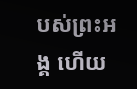បស់ព្រះអង្គ ហើយ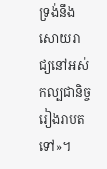ទ្រង់នឹងសោយរាជ្យនៅអស់កល្បជានិច្ចរៀងរាបតទៅ»។